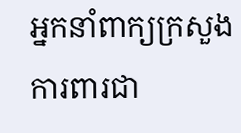អ្នកនាំពាក្យក្រសួងការពារជា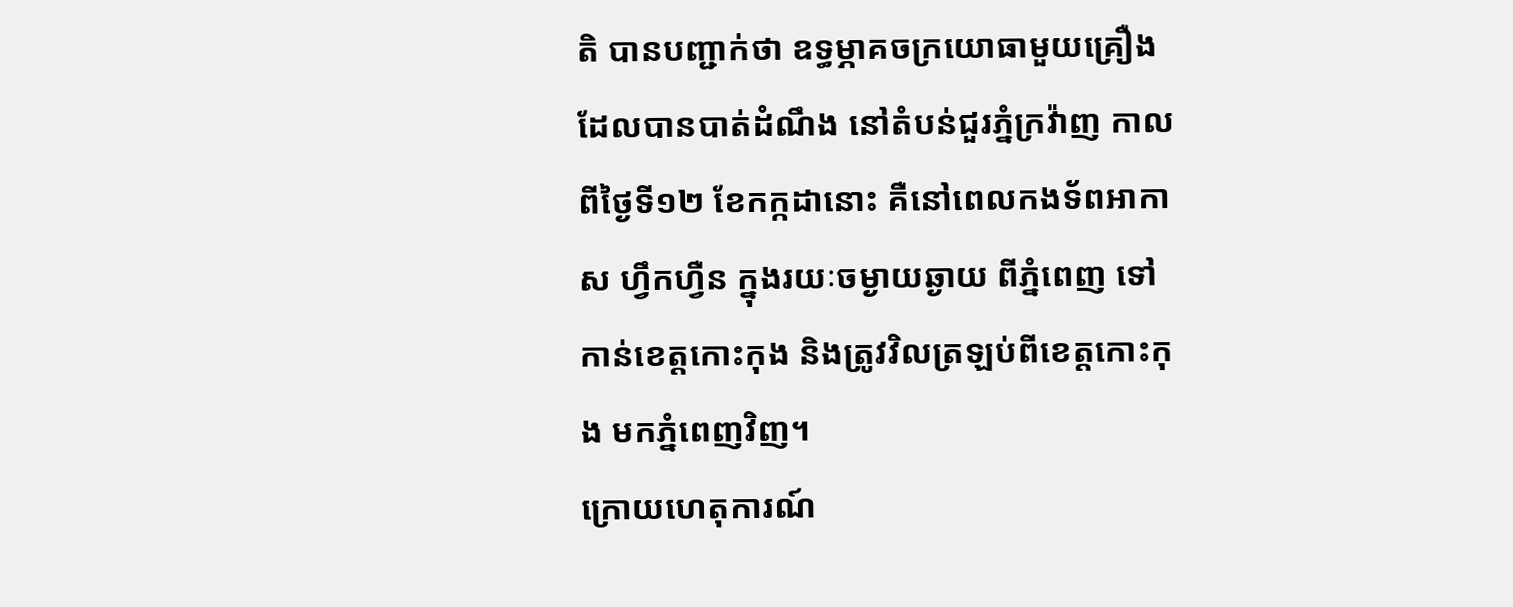តិ បានបញ្ជាក់ថា ឧទ្ធម្ភាគចក្រយោធាមួយគ្រឿង ដែលបានបាត់ដំណឹង នៅតំបន់ជួរភ្នំក្រវ៉ាញ កាលពីថ្ងៃទី១២ ខែកក្កដានោះ គឺនៅពេលកងទ័ពអាកាស ហ្វឹកហ្វឺន ក្នុងរយៈចម្ងាយឆ្ងាយ ពីភ្នំពេញ ទៅកាន់ខេត្តកោះកុង និងត្រូវវិលត្រឡប់ពីខេត្តកោះកុង មកភ្នំពេញវិញ។
ក្រោយហេតុការណ៍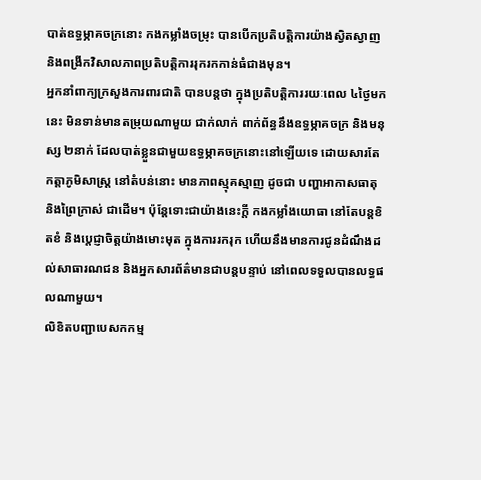បាត់ឧទ្ធម្ភាគចក្រនោះ កងកម្លាំងចម្រុះ បានបើកប្រតិបត្តិការយ៉ាងស្វិតស្វាញ និងពង្រីកវិសាលភាពប្រតិបត្តិការរុករកកាន់ធំជាងមុន។
អ្នកនាំពាក្យក្រសួងការពារជាតិ បានបន្តថា ក្នុងប្រតិបត្តិការរយៈពេល ៤ថ្ងៃមកនេះ មិនទាន់មានតម្រុយណាមួយ ជាក់លាក់ ពាក់ព័ន្ធនឹងឧទ្ធម្ភាគចក្រ និងមនុស្ស ២នាក់ ដែលបាត់ខ្លួនជាមួយឧទ្ធម្ភាគចក្រនោះនៅឡើយទេ ដោយសារតែកត្តាភូមិសាស្ត្រ នៅតំបន់នោះ មានភាពស្មុគស្មាញ ដូចជា បញ្ហាអាកាសធាតុ និងព្រៃក្រាស់ ជាដើម។ ប៉ុន្តែទោះជាយ៉ាងនេះក្តី កងកម្លាំងយោធា នៅតែបន្តខិតខំ និងប្តេជ្ញាចិត្តយ៉ាងមោះមុត ក្នុងការរករុក ហើយនឹងមានការជូនដំណឹងដល់សាធារណជន និងអ្នកសារព័ត៌មានជាបន្តបន្ទាប់ នៅពេលទទួលបានលទ្ធផលណាមួយ។
លិខិតបញ្ជាបេសកកម្ម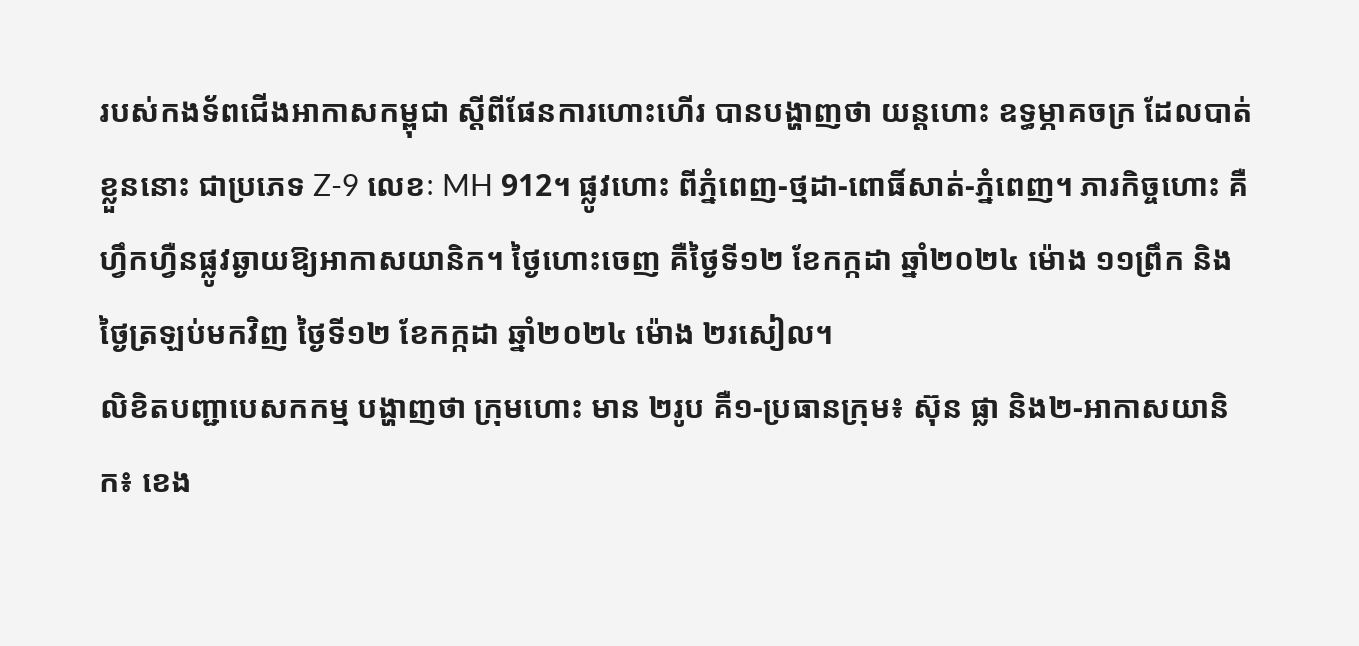របស់កងទ័ពជើងអាកាសកម្ពុជា ស្តីពីផែនការហោះហើរ បានបង្ហាញថា យន្តហោះ ឧទ្ធម្ភាគចក្រ ដែលបាត់ខ្លួននោះ ជាប្រភេទ Z-9 លេខៈ MH 912។ ផ្លូវហោះ ពីភ្នំពេញ-ថ្មដា-ពោធិ៍សាត់-ភ្នំពេញ។ ភារកិច្ចហោះ គឺហ្វឹកហ្វឺនផ្លូវឆ្ងាយឱ្យអាកាសយានិក។ ថ្ងៃហោះចេញ គឺថ្ងៃទី១២ ខែកក្កដា ឆ្នាំ២០២៤ ម៉ោង ១១ព្រឹក និងថ្ងៃត្រឡប់មកវិញ ថ្ងៃទី១២ ខែកក្កដា ឆ្នាំ២០២៤ ម៉ោង ២រសៀល។
លិខិតបញ្ជាបេសកកម្ម បង្ហាញថា ក្រុមហោះ មាន ២រូប គឺ១-ប្រធានក្រុម៖ ស៊ុន ផ្លា និង២-អាកាសយានិក៖ ខេង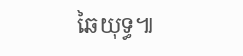ឆៃយុទ្ធ៕